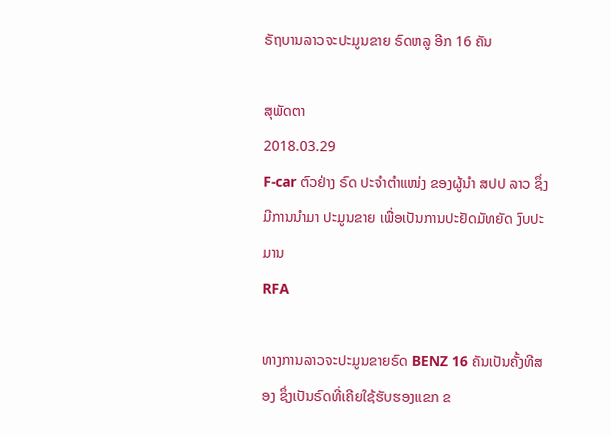ຣັຖບານລາວຈະປະມູນຂາຍ ຣົດຫລູ ອີກ 16 ຄັນ

ສຸພັດຕາ
2018.03.29
F-car ຕົວຢ່າງ ຣົດ ປະຈໍາຕໍາແໜ່ງ ຂອງຜູ້ນໍາ ສປປ ລາວ ຊຶ່ງມີການນໍາມາ ປະມູນຂາຍ ເພື່ອເປັນການປະຢັດມັທຍັດ ງົບປະມານ
RFA

ທາງການລາວຈະປະມູນຂາຍຣົດ BENZ 16 ຄັນເປັນຄັ້ງທີສອງ ຊຶ່ງເປັນຣົດທີ່ເຄີຍໃຊ້ຮັບຮອງແຂກ ຂ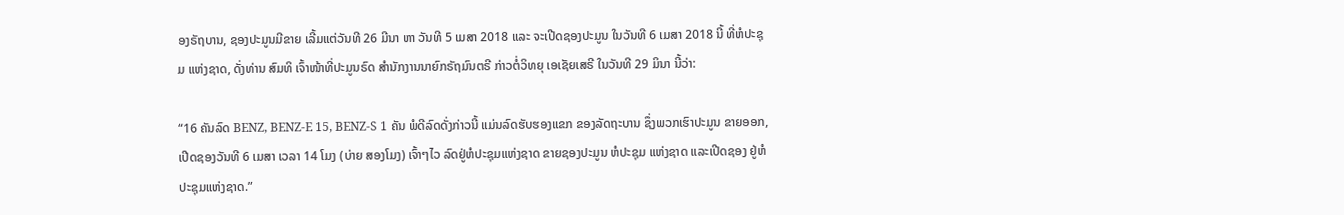ອງຣັຖບານ, ຊອງປະມູນມີຂາຍ ເລີ້ມແຕ່ວັນທີ 26 ມີນາ ຫາ ວັນທີ 5 ເມສາ 2018 ແລະ ຈະເປີດຊອງປະມູນ ໃນວັນທີ 6 ເມສາ 2018 ນີ້ ທີ່ຫໍປະຊຸມ ແຫ່ງຊາດ, ດັ່ງທ່ານ ສົມທິ ເຈົ້າໜ້າທີ່ປະມູນຣົດ ສຳນັກງານນາຍົກຣັຖມົນຕຣີ ກ່າວຕໍ່ວິທຍຸ ເອເຊັຍເສຣີ ໃນວັນທີ 29 ມິນາ ນີ້ວ່າ:

“16 ຄັນລົດ BENZ, BENZ-E 15, BENZ-S 1 ຄັນ ພໍດີລົດດັ່ງກ່າວນີ້ ແມ່ນລົດຮັບຮອງແຂກ ຂອງລັດຖະບານ ຊຶ່ງພວກເຮົາປະມູນ ຂາຍອອກ, ເປີດຊອງວັນທີ 6 ເມສາ ເວລາ 14 ໂມງ (ບ່າຍ ສອງໂມງ) ເຈົ້າໆໄວ ລົດຢູ່ຫໍປະຊຸມແຫ່ງຊາດ ຂາຍຊອງປະມູນ ຫໍປະຊຸມ ແຫ່ງຊາດ ແລະເປີດຊອງ ຢູ່ຫໍປະຊຸມແຫ່ງຊາດ.”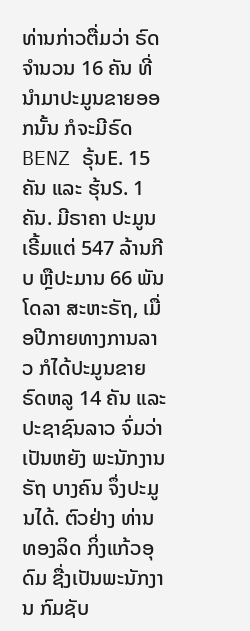ທ່ານກ່າວຕື່ມວ່າ ຣົດຈຳນວນ 16 ຄັນ ທີ່ນຳມາປະມູນຂາຍອອກນັ້ນ ກໍຈະມີຣົດ BENZ ຣຸ້ນE. 15 ຄັນ ແລະ ຮຸ້ນS. 1 ຄັນ. ມີຣາຄາ ປະມູນເຣີ້ມແຕ່ 547 ລ້ານກີບ ຫຼືປະມານ 66 ພັນໂດລາ ສະຫະຣັຖ, ເມື່ອປີກາຍທາງການລາວ ກໍໄດ້ປະມູນຂາຍ ຣົດຫລູ 14 ຄັນ ແລະ ປະຊາຊົນລາວ ຈົ່ມວ່າເປັນຫຍັງ ພະນັກງານຣັຖ ບາງຄົນ ຈຶ່ງປະມູນໄດ້. ຕົວຢ່າງ ທ່ານ ທອງລິດ ກິ່ງແກ້ວອຸດົມ ຊື່ງເປັນພະນັກງານ ກົມຊັບ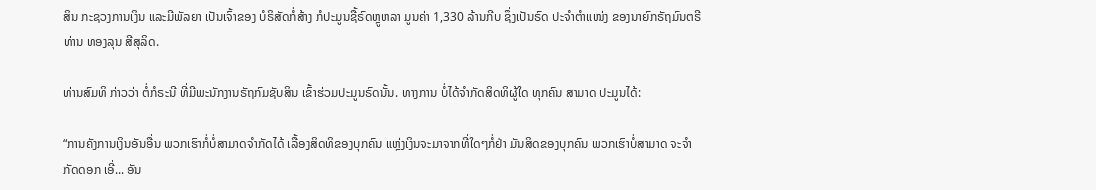ສິນ ກະຊວງການເງິນ ແລະມີພັລຍາ ເປັນເຈົ້າຂອງ ບໍຣິສັດກໍ່ສ້າງ ກໍປະມູນຊື້ຣົດຫຼູຫລາ ມູນຄ່າ 1,330 ລ້ານກີບ ຊຶ່ງເປັນຣົດ ປະຈຳຕຳແໜ່ງ ຂອງນາຍົກຣັຖມົນຕຣີ ທ່ານ ທອງລຸນ ສີສຸລິດ.

ທ່ານສົມທິ ກ່າວວ່າ ຕໍ່ກໍຣະນີ ທີ່ມີພະນັກງານຣັຖກົມຊັບສິນ ເຂົ້າຮ່ວມປະມູນຣົດນັ້ນ. ທາງການ ບໍ່ໄດ້ຈຳກັດສິດທິຜູ້ໃດ ທຸກຄົນ ສາມາດ ປະມູນໄດ້:

“ການຄັງການເງິນອັນອື່ນ ພວກເຮົາກໍ່ບໍ່ສາມາດຈຳກັດໄດ້ ເລື້ອງສິດທິຂອງບຸກຄົນ ແຫຼ່ງເງິນຈະມາຈາກທີ່ໃດໆກໍ່ຢ່າ ມັນສິດຂອງບຸກຄົນ ພວກເຮົາບໍ່ສາມາດ ຈະຈຳກັດດອກ ເອີ່... ອັນ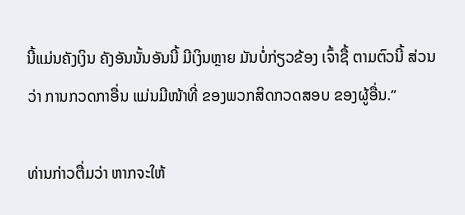ນີ້ແມ່ນຄັງເງິນ ຄັງອັນນັ້ນອັນນີ້ ມີເງິນຫຼາຍ ມັນບໍ່ກ່ຽວຂ້ອງ ເຈົ້າຊື້ ຕາມຕົວນີ້ ສ່ວນວ່າ ການກວດກາອື່ນ ແມ່ນມີໜ້າທີ່ ຂອງພວກສິດກວດສອບ ຂອງຜູ້ອື່ນ.”

ທ່ານກ່າວຕື່ມວ່າ ຫາກຈະໃຫ້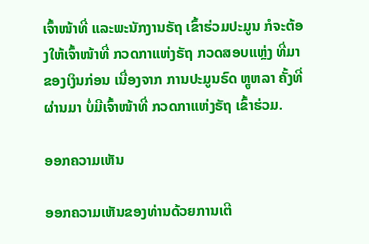ເຈົ້າໜ້າທີ່ ແລະພະນັກງານຣັຖ ເຂົ້າຮ່ວມປະມູນ ກໍຈະຕ້ອງໃຫ້ເຈົ້າໜ້າທີ່ ກວດກາແຫ່ງຣັຖ ກວດສອບແຫຼ່ງ ທີ່ມາຂອງເງິນກ່ອນ ເນື່ອງຈາກ ການປະມູນຣົດ ຫຼູຫລາ ຄັ້ງທີ່ຜ່ານມາ ບໍ່ມີເຈົ້າໜ້າທີ່ ກວດກາແຫ່ງຣັຖ ເຂົ້າຮ່ວມ.

ອອກຄວາມເຫັນ

ອອກຄວາມເຫັນຂອງທ່ານດ້ວຍການເຕີ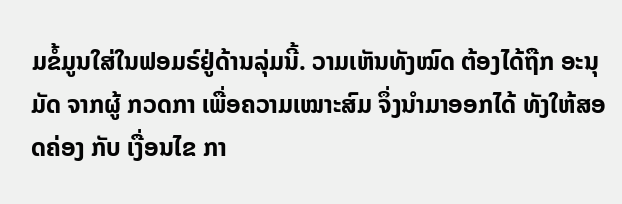ມຂໍ້ມູນໃສ່ໃນຟອມຣ໌ຢູ່ດ້ານລຸ່ມນີ້. ວາມເຫັນທັງໝົດ ຕ້ອງໄດ້ຖືກ ອະນຸມັດ ຈາກຜູ້ ກວດກາ ເພື່ອຄວາມເໝາະສົມ ຈຶ່ງນໍາມາອອກໄດ້ ທັງໃຫ້ສອດຄ່ອງ ກັບ ເງື່ອນໄຂ ກາ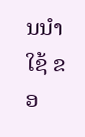ນນຳໃຊ້ ຂອ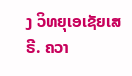ງ ວິທຍຸເອເຊັຍເສຣີ. ຄວາ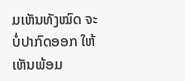ມເຫັນທັງໝົດ ຈະບໍ່ປາກົດອອກ ໃຫ້ເຫັນພ້ອມ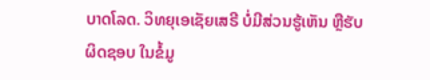ບາດໂລດ. ວິທຍຸເອເຊັຍເສຣີ ບໍ່ມີສ່ວນຮູ້ເຫັນ ຫຼືຮັບຜິດຊອບ ໃນຂໍ້ມູ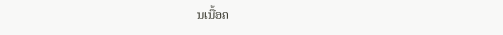ນເນື້ອຄ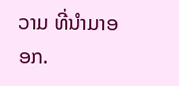ວາມ ທີ່ນໍາມາອອກ.